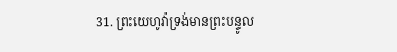31. ព្រះយេហូវ៉ាទ្រង់មានព្រះបន្ទូល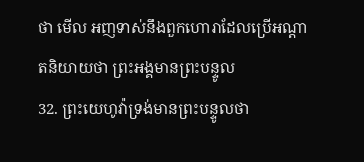ថា មើល អញទាស់នឹងពួកហោរាដែលប្រើអណ្តាតនិយាយថា ព្រះអង្គមានព្រះបន្ទូល
32. ព្រះយេហូវ៉ាទ្រង់មានព្រះបន្ទូលថា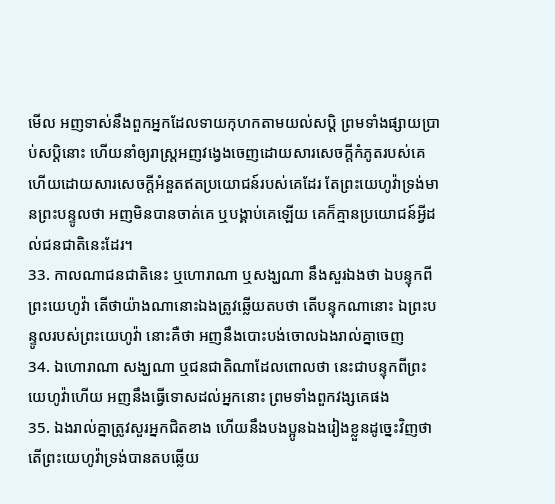មើល អញទាស់នឹងពួកអ្នកដែលទាយកុហកតាមយល់សប្តិ ព្រមទាំងផ្សាយប្រាប់សប្តិនោះ ហើយនាំឲ្យរាស្ត្រអញវង្វេងចេញដោយសារសេចក្តីកំភូតរបស់គេ ហើយដោយសារសេចក្តីអំនួតឥតប្រយោជន៍របស់គេដែរ តែព្រះយេហូវ៉ាទ្រង់មានព្រះបន្ទូលថា អញមិនបានចាត់គេ ឬបង្គាប់គេឡើយ គេក៏គ្មានប្រយោជន៍អ្វីដល់ជនជាតិនេះដែរ។
33. កាលណាជនជាតិនេះ ឬហោរាណា ឬសង្ឃណា នឹងសួរឯងថា ឯបន្ទុកពីព្រះយេហូវ៉ា តើថាយ៉ាងណានោះឯងត្រូវឆ្លើយតបថា តើបន្ទុកណានោះ ឯព្រះបន្ទូលរបស់ព្រះយេហូវ៉ា នោះគឺថា អញនឹងបោះបង់ចោលឯងរាល់គ្នាចេញ
34. ឯហោរាណា សង្ឃណា ឬជនជាតិណាដែលពោលថា នេះជាបន្ទុកពីព្រះយេហូវ៉ាហើយ អញនឹងធ្វើទោសដល់អ្នកនោះ ព្រមទាំងពួកវង្សគេផង
35. ឯងរាល់គ្នាត្រូវសួរអ្នកជិតខាង ហើយនឹងបងប្អូនឯងរៀងខ្លួនដូច្នេះវិញថា តើព្រះយេហូវ៉ាទ្រង់បានតបឆ្លើយ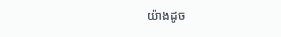យ៉ាងដូច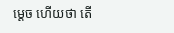ម្តេច ហើយថា តើ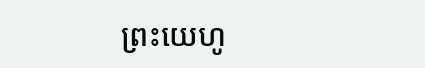ព្រះយេហូ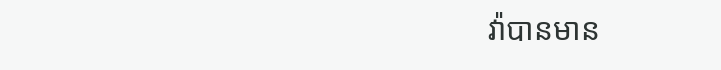វ៉ាបានមាន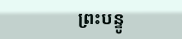ព្រះបន្ទូ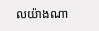លយ៉ាងណា